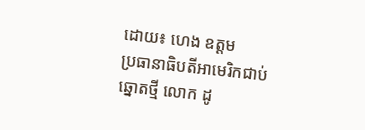ដោយ៖ ហេង ឧត្តម
ប្រធានាធិបតីអាមេរិកជាប់ឆ្នោតថ្មី លោក ដូ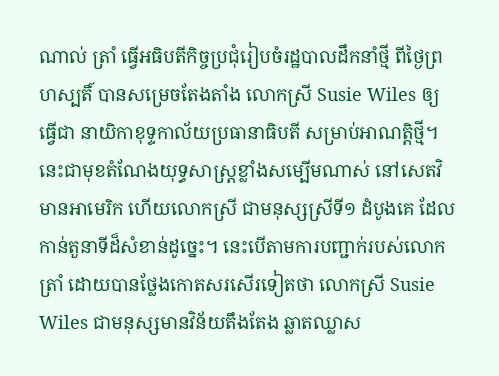ណាល់ ត្រាំ ធ្វើអធិបតីកិច្ចប្រជុំរៀបចំរដ្ឋបាលដឹកនាំថ្មី ពីថ្ងៃព្រហស្បតិ៍ បានសម្រេចតែងតាំង លោកស្រី Susie Wiles ឲ្យធ្វើជា នាយិកាខុទ្ទកាល័យប្រធានាធិបតី សម្រាប់អាណត្តិថ្មី។ នេះជាមុខតំណែងយុទ្ធសាស្ត្រខ្លាំងសម្បើមណាស់ នៅសេតវិមានអាមេរិក ហើយលោកស្រី ជាមនុស្សស្រីទី១ ដំបូងគេ ដែលកាន់តួនាទីដ៏សំខាន់ដូច្នេះ។ នេះបើតាមការបញ្ជាក់របស់លោក ត្រាំ ដោយបានថ្លែងកោតសរសើរទៀតថា លោកស្រី Susie Wiles ជាមនុស្សមានវិន័យតឹងតែង ឆ្លាតឈ្លាស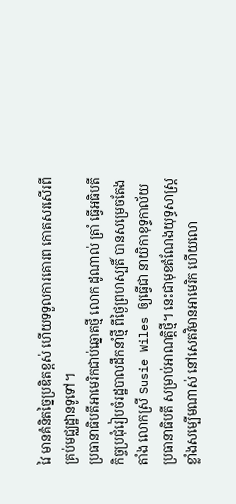វៃ មានគំនិតច្នៃប្រឌិតខ្ពស់ ហើយទទួលការគោរព កោតសរសើរពីគ្រប់មជ្ឈដ្ឋានទូទៅ។
ប្រធានាធិបតីអាមេរិកជាប់ឆ្នោតថ្មី លោក ដូណាល់ ត្រាំ ធ្វើអធិបតីកិច្ចប្រជុំរៀបចំរដ្ឋបាលដឹកនាំថ្មី ពីថ្ងៃព្រហស្បតិ៍ បានសម្រេចតែងតាំង លោកស្រី Susie Wiles ឲ្យធ្វើជា នាយិកាខុទ្ទកាល័យប្រធានាធិបតី សម្រាប់អាណត្តិថ្មី។ នេះជាមុខតំណែងយុទ្ធសាស្ត្រខ្លាំងសម្បើមណាស់ នៅសេតវិមានអាមេរិក ហើយលោ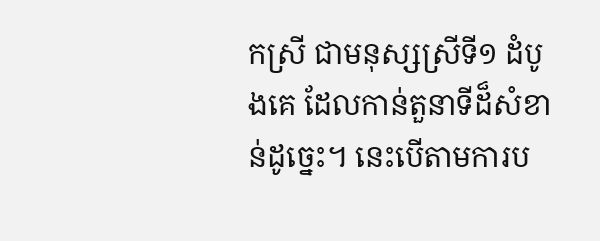កស្រី ជាមនុស្សស្រីទី១ ដំបូងគេ ដែលកាន់តួនាទីដ៏សំខាន់ដូច្នេះ។ នេះបើតាមការប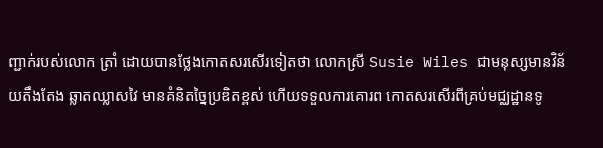ញ្ជាក់របស់លោក ត្រាំ ដោយបានថ្លែងកោតសរសើរទៀតថា លោកស្រី Susie Wiles ជាមនុស្សមានវិន័យតឹងតែង ឆ្លាតឈ្លាសវៃ មានគំនិតច្នៃប្រឌិតខ្ពស់ ហើយទទួលការគោរព កោតសរសើរពីគ្រប់មជ្ឈដ្ឋានទូ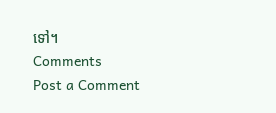ទៅ។
Comments
Post a Comment